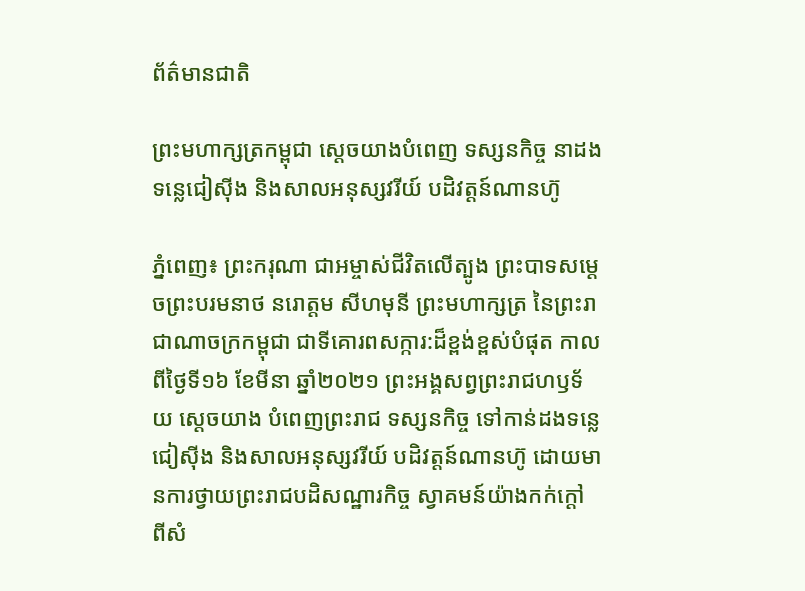ព័ត៌មានជាតិ

ព្រះមហាក្សត្រកម្ពុជា ស្តេចយាងបំពេញ ទស្សនកិច្ច នាដងទន្លេជៀស៊ីង និងសាលអនុស្សវរីយ៍ បដិវត្តន៍ណានហ៊ូ

ភ្នំពេញ៖ ព្រះករុណា ជាអម្ចាស់ជីវិតលើត្បូង ព្រះបាទសម្តេចព្រះបរមនាថ នរោត្តម សីហមុនី ព្រះមហាក្សត្រ នៃព្រះរាជាណាចក្រកម្ពុជា ជាទីគោរពសក្ការ:ដ៏ខ្ពង់ខ្ពស់បំផុត កាលពីថ្ងៃទី១៦ ខែមីនា ឆ្នាំ២០២១ ព្រះអង្គសព្វព្រះរាជហឫទ័យ ស្តេចយាង បំពេញព្រះរាជ ទស្សនកិច្ច ទៅកាន់ដងទន្លេជៀស៊ីង និងសាលអនុស្សវរីយ៍ បដិវត្តន៍ណានហ៊ូ ដោយមានការថ្វាយព្រះរាជបដិសណ្ឋារកិច្ច ស្វាគមន៍យ៉ាងកក់ក្តៅ ពីសំ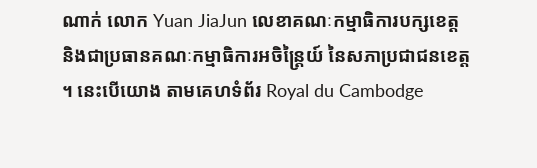ណាក់ លោក Yuan JiaJun លេខាគណៈកម្មាធិការបក្សខេត្ត និងជាប្រធានគណៈកម្មាធិការអចិន្ត្រៃយ៍ នៃសភាប្រជាជនខេត្ត ។ នេះបើយោង តាមគេហទំព័រ Royal du Cambodge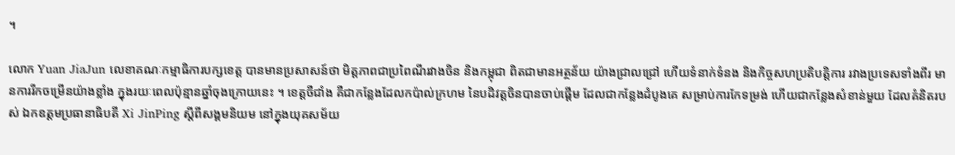។

លោក Yuan JiaJun លេខាគណៈកម្មាធិការបក្សខេត្ត បានមានប្រសាសន៍ថា មិត្តភាពជាប្រពៃណីរវាងចិន និងកម្ពុជា ពិតជាមានអត្ថន័យ យ៉ាងជ្រាលជ្រៅ ហើយទំនាក់ទំនង និងកិច្ចសហប្រតិបត្តិការ រវាងប្រទេសទាំងពីរ មានការរីកចម្រើនយ៉ាងខ្លាំង ក្នុងរយៈពេលប៉ុន្មានឆ្នាំចុងក្រោយនេះ ។ ខេត្តចឺជាំង គឺជាកន្លែងដែលកប៉ាល់ក្រហម នៃបដិវត្តចិនបានចាប់ផ្តើម ដែលជាកន្លែងដំបូងគេ សម្រាប់ការកែទម្រង់ ហើយជាកន្លែងសំខាន់មួយ ដែលគំនិតរបស់ ឯកឧត្តមប្រធានាធិបតី Xi JinPing ស្តីពីសង្គមនិយម នៅក្នុងយុគសម័យ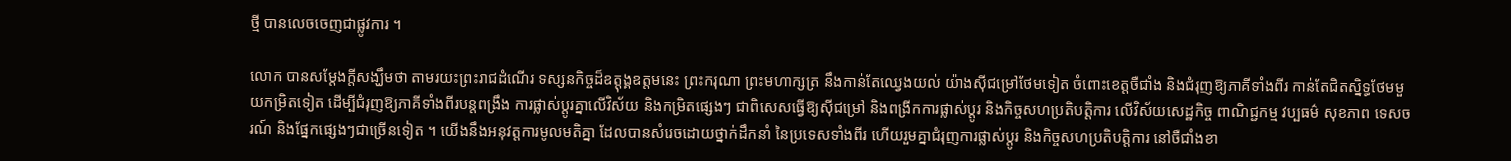ថ្មី បានលេចចេញជាផ្លូវការ ។

លោក បានសម្តែងក្តីសង្ឃឹមថា តាមរយះព្រះរាជដំណើរ ទស្សនកិច្ចដ៏ឧត្តុង្គឧត្តមនេះ ព្រះករុណា ព្រះមហាក្សត្រ នឹងកាន់តែឈ្វេងយល់ យ៉ាងស៊ីជម្រៅថែមទៀត ចំពោះខេត្តចឺជាំង និងជំរុញឱ្យភាគីទាំងពីរ កាន់តែជិតស្និទ្ធថែមមួយកម្រិតទៀត ដើម្បីជំរុញឱ្យភាគីទាំងពីរបន្តពង្រឹង ការផ្លាស់ប្តូរគ្នាលើវិស័យ និងកម្រិតផ្សេងៗ ជាពិសេសធ្វើឱ្យស៊ីជម្រៅ និងពង្រីកការផ្លាស់ប្តូរ និងកិច្ចសហប្រតិបត្តិការ លើវិស័យសេដ្ឋកិច្ច ពាណិជ្ជកម្ម វប្បធម៌ សុខភាព ទេសចរណ៍ និងផ្នែកផ្សេងៗជាច្រើនទៀត ។ យើងនឹងអនុវត្តការមូលមតិគ្នា ដែលបានសំរេចដោយថ្នាក់ដឹកនាំ នៃប្រទេសទាំងពីរ ហើយរួមគ្នាជំរុញការផ្លាស់ប្តូរ និងកិច្ចសហប្រតិបត្តិការ នៅចឺជាំងខា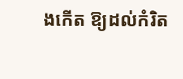ងកើត ឱ្យដល់កំរិត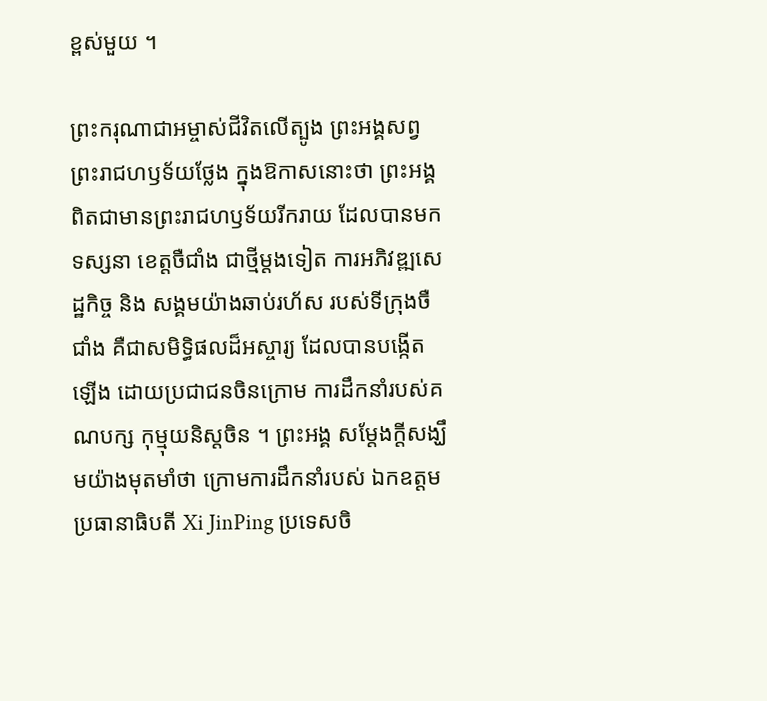ខ្ពស់មួយ ។

ព្រះករុណាជាអម្ចាស់ជីវិតលើត្បូង ព្រះអង្គសព្វព្រះរាជហឫទ័យថ្លែង ក្នុងឱកាសនោះថា ព្រះអង្គពិតជាមានព្រះរាជហឫទ័យរីករាយ ដែលបានមកទស្សនា ខេត្តចឺជាំង ជាថ្មីម្តងទៀត ការអភិវឌ្ឍសេដ្ឋកិច្ច និង សង្គមយ៉ាងឆាប់រហ័ស របស់ទីក្រុងចឺជាំង គឺជាសមិទ្ធិផលដ៏អស្ចារ្យ ដែលបានបង្កើតឡើង ដោយប្រជាជនចិនក្រោម ការដឹកនាំរបស់គណបក្ស កុម្មុយនិស្តចិន ។ ព្រះអង្គ សម្តែងក្តីសង្ឃឹមយ៉ាងមុតមាំថា ក្រោមការដឹកនាំរបស់ ឯកឧត្តមប្រធានាធិបតី Xi JinPing ប្រទេសចិ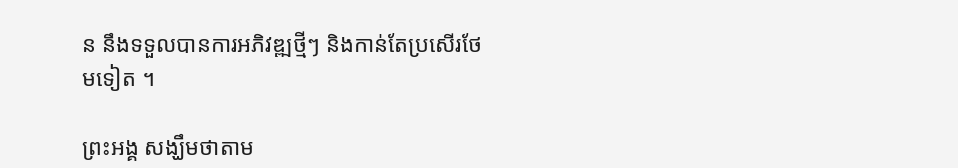ន នឹងទទួលបានការអភិវឌ្ឍថ្មីៗ និងកាន់តែប្រសើរថែមទៀត ។

ព្រះអង្គ សង្ឃឹមថាតាម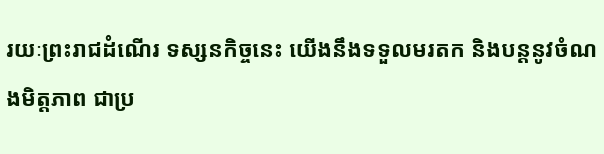រយៈព្រះរាជដំណើរ ទស្សនកិច្ចនេះ យើងនឹងទទួលមរតក និងបន្តនូវចំណងមិត្តភាព ជាប្រ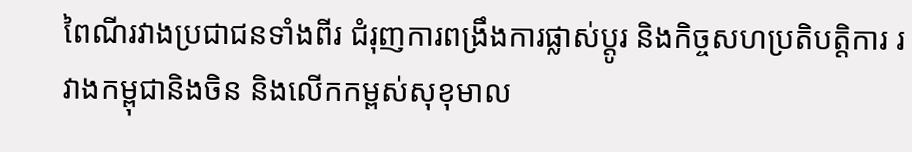ពៃណីរវាងប្រជាជនទាំងពីរ ជំរុញការពង្រឹងការផ្លាស់ប្តូរ និងកិច្ចសហប្រតិបត្តិការ រវាងកម្ពុជានិងចិន និងលើកកម្ពស់សុខុមាល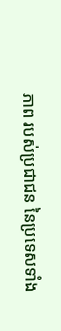ភាព របស់ប្រជាជន នៃប្រទេសទាំង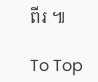ពីរ ៕

To Top